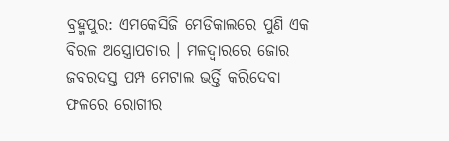ବ୍ରହ୍ମପୁର: ଏମକେସିଜି ମେଡିକାଲରେ ପୁଣି ଏକ ବିରଳ ଅସ୍ତ୍ରୋପଚାର । ମଳଦ୍ବାରରେ ଜୋର ଜବରଦସ୍ତ ପମ୍ପ ମେଟାଲ ଭର୍ତ୍ତି କରିଦେବା ଫଳରେ ରୋଗୀର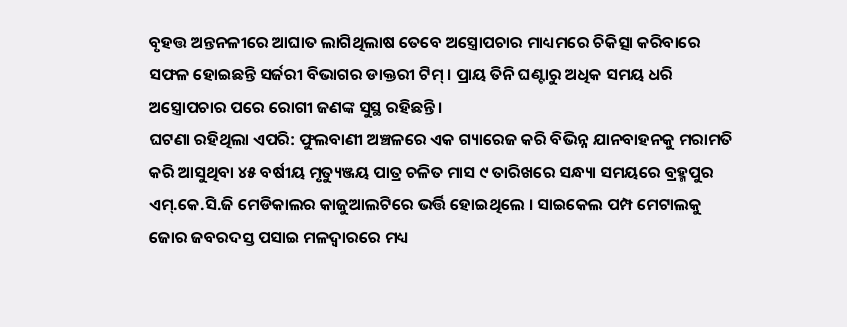ବୃହତ୍ତ ଅନ୍ତନଳୀରେ ଆଘାତ ଲାଗିଥିଲାଷ ତେବେ ଅସ୍ତ୍ରୋପଚାର ମାଧ୍ୟମରେ ଚିକିତ୍ସା କରିବାରେ ସଫଳ ହୋଇଛନ୍ତି ସର୍ଜରୀ ବିଭାଗର ଡାକ୍ତରୀ ଟିମ୍ । ପ୍ରାୟ ତିନି ଘଣ୍ଟାରୁ ଅଧିକ ସମୟ ଧରି ଅସ୍ତ୍ରୋପଚାର ପରେ ରୋଗୀ ଜଣଙ୍କ ସୁସ୍ଥ ରହିଛନ୍ତି ।
ଘଟଣା ରହିଥିଲା ଏପରି: ଫୁଲବାଣୀ ଅଞ୍ଚଳରେ ଏକ ଗ୍ୟାରେଜ କରି ବିଭିନ୍ନ ଯାନବାହନକୁ ମରାମତି କରି ଆସୁଥିବା ୪୫ ବର୍ଷୀୟ ମୃତ୍ୟୁଞ୍ଜୟ ପାତ୍ର ଚଳିତ ମାସ ୯ ତାରିଖରେ ସନ୍ଧ୍ୟା ସମୟରେ ବ୍ରହ୍ମପୁର ଏମ୍.କେ.ସି.ଜି ମେଡିକାଲର କାଜୁଆଲଟିରେ ଭର୍ତ୍ତି ହୋଇଥିଲେ । ସାଇକେଲ ପମ୍ପ ମେଟାଲକୁ ଜୋର ଜବରଦସ୍ତ ପସାଇ ମଳଦ୍ୱାରରେ ମଧ୍ୟ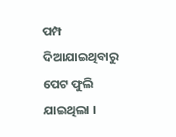ପମ୍ପ ଦିଆଯାଇଥିବାରୁ ପେଟ ଫୁଲି ଯାଇଥିଲା ।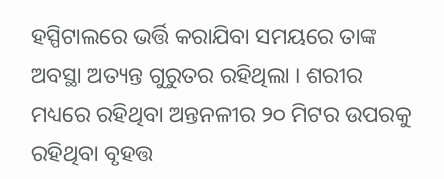ହସ୍ପିଟାଲରେ ଭର୍ତ୍ତି କରାଯିବା ସମୟରେ ତାଙ୍କ ଅବସ୍ଥା ଅତ୍ୟନ୍ତ ଗୁରୁତର ରହିଥିଲା । ଶରୀର ମଧ୍ୟରେ ରହିଥିବା ଅନ୍ତନଳୀର ୨୦ ମିଟର ଉପରକୁ ରହିଥିବା ବୃହତ୍ତ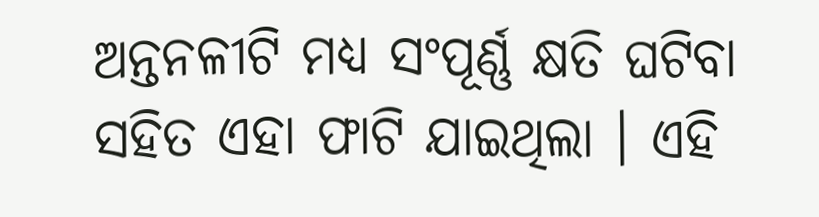ଅନ୍ତନଳୀଟି ମଧ୍ୟ ସଂପୂର୍ଣ୍ଣ କ୍ଷତି ଘଟିବା ସହିତ ଏହା ଫାଟି ଯାଇଥିଲା । ଏହି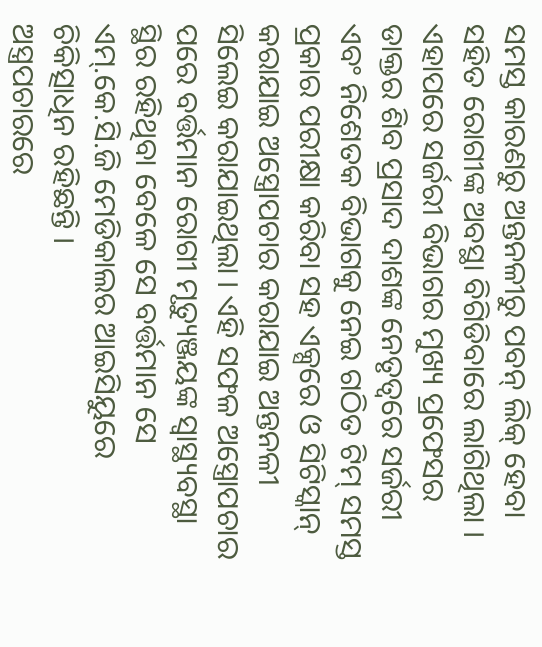ସମସ୍ତ କାରଣରୁ ଅନ୍ତନଳୀରୁ ପବନ୍ ଲିକ୍ ହେବା ସହିତ ରୋଗୀଙ୍କ ଅବସ୍ଥା ବିଗିଡିବାରେ ଲାଗିଥିଲା । ଏହାପରେ ସର୍ଜରୀ ବିଭାଗର ମୁଖ୍ୟ ପ୍ରଫେସର ଡାକ୍ତର ଶିବ ପ୍ରସାଦ ଦାଶଙ୍କ ନେତୃତ୍ୱରେ ସର୍ଜରୀ ଏବଂ ନିଶେତକ ବିଭାଗକୁ ନେଇ ଗଠିତ ଟିମ୍ ସମସ୍ତ ପ୍ରକାର ପରୀକ୍ଷା କରିବା ସହ ଏକ୍ସରେ ଓ ସିଟିସ୍କାନ୍ କରାଯାଇ ଅସ୍ତ୍ରୋପଚାର କରାଯାଇ ଅନ୍ତନଳୀ ସିଲେଇ କରାଯାଇଥିଲା । ଏହି ସଫଳ ଅସ୍ତ୍ରୋପଚାର ପରେ ବର୍ତ୍ତମାନ ରୋଗୀ ମୃତ୍ୟୁଞ୍ଜୟଙ୍କ ସ୍ୱାସ୍ଥ୍ୟବସ୍ଥା ସ୍ଥିର ରହିଥିବା ବେଳେ ସେ ବର୍ତ୍ତମାନ ସେ ଏମ୍.କେ.ସି.ଜି ମେଡିକାଲର ଆଇସିୟୁରେ ଚିକିତ୍ସାଧିନ ରହିଛନ୍ତି ।
ଅସ୍ତ୍ରପଚାରରେ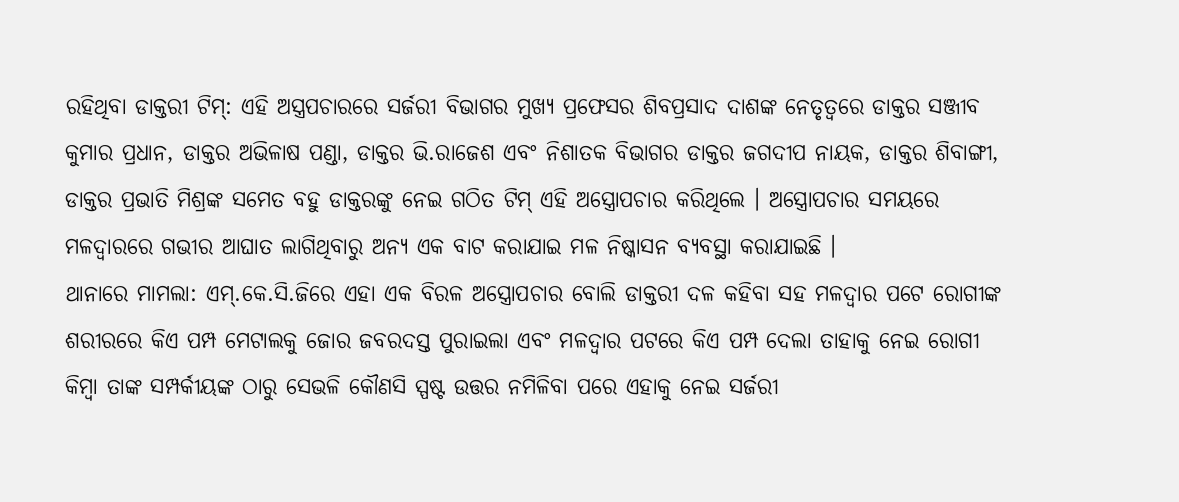ରହିଥିବା ଡାକ୍ତରୀ ଟିମ୍: ଏହି ଅସ୍ତ୍ରପଚାରରେ ସର୍ଜରୀ ବିଭାଗର ମୁଖ୍ୟ ପ୍ରଫେସର ଶିବପ୍ରସାଦ ଦାଶଙ୍କ ନେତୃତ୍ୱରେ ଡାକ୍ତର ସଞ୍ଜୀବ କୁମାର ପ୍ରଧାନ, ଡାକ୍ତର ଅଭିଳାଷ ପଣ୍ଡା, ଡାକ୍ତର ଭି.ରାଜେଶ ଏବଂ ନିଶାତକ ବିଭାଗର ଡାକ୍ତର ଜଗଦୀପ ନାୟକ, ଡାକ୍ତର ଶିବାଙ୍ଗୀ, ଡାକ୍ତର ପ୍ରଭାତି ମିଶ୍ରଙ୍କ ସମେତ ବହୁ ଡାକ୍ତରଙ୍କୁ ନେଇ ଗଠିତ ଟିମ୍ ଏହି ଅସ୍ତ୍ରୋପଚାର କରିଥିଲେ । ଅସ୍ତ୍ରୋପଚାର ସମୟରେ ମଳଦ୍ୱାରରେ ଗଭୀର ଆଘାତ ଲାଗିଥିବାରୁ ଅନ୍ୟ ଏକ ବାଟ କରାଯାଇ ମଳ ନିଷ୍କାସନ ବ୍ୟବସ୍ଥା କରାଯାଇଛି ।
ଥାନାରେ ମାମଲା: ଏମ୍.କେ.ସି.ଜିରେ ଏହା ଏକ ବିରଳ ଅସ୍ତ୍ରୋପଚାର ବୋଲି ଡାକ୍ତରୀ ଦଳ କହିବା ସହ ମଳଦ୍ୱାର ପଟେ ରୋଗୀଙ୍କ ଶରୀରରେ କିଏ ପମ୍ପ ମେଟାଲକୁ ଜୋର ଜବରଦସ୍ତ ପୁରାଇଲା ଏବଂ ମଳଦ୍ୱାର ପଟରେ କିଏ ପମ୍ପ ଦେଲା ତାହାକୁ ନେଇ ରୋଗୀ କିମ୍ୱା ତାଙ୍କ ସମ୍ପର୍କୀୟଙ୍କ ଠାରୁ ସେଭଳି କୌଣସି ସ୍ପଷ୍ଟ ଉତ୍ତର ନମିଳିବା ପରେ ଏହାକୁ ନେଇ ସର୍ଜରୀ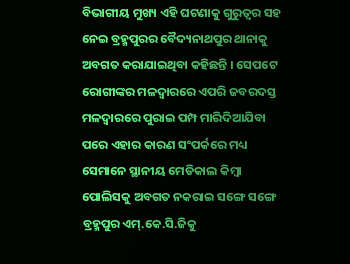ବିଭାଗୀୟ ମୁଖ୍ୟ ଏହି ଘଟଣାକୁ ଗୁରୁତ୍ବର ସହ ନେଇ ବ୍ରହ୍ମପୁରର ବୈଦ୍ୟନାଥପୁର ଥାନାକୁ ଅବଗତ କରାଯାଇଥିବା କହିଛନ୍ତି । ସେପଟେ ରୋଗୀଙ୍କର ମଳଦ୍ୱାରରେ ଏପରି ଜବରଦସ୍ତ ମଳଦ୍ୱାରରେ ପୁରାଇ ପମ୍ପ ମାରିଦିଆଯିବା ପରେ ଏହାର କାରଣ ସଂପର୍କରେ ମଧ୍ୟ ସେମାନେ ସ୍ଥାନୀୟ ମେଡିକାଲ କିମ୍ୱା ପୋଲିସକୁ ଅବଗତ ନକରାଇ ସଙ୍ଗେ ସଙ୍ଗେ ବ୍ରହ୍ମପୁର ଏମ୍.କେ.ସି.ଜିକୁ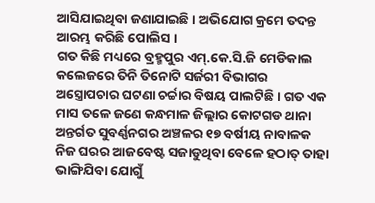ଆସିଯାଇଥିବା ଜଣାଯାଇଛି । ଅଭିଯୋଗ କ୍ରମେ ତଦନ୍ତ ଆରମ୍ଭ କରିଛି ପୋଲିସ ।
ଗତ କିଛି ମଧ୍ୟରେ ବ୍ରହ୍ମପୁର ଏମ୍.କେ.ସି.ଜି ମେଡିକାଲ କଲେଜରେ ତିନି ତିନୋଟି ସର୍ଜରୀ ବିଭାଗର ଅସ୍ତ୍ରୋପଚାର ଘଟଣା ଚର୍ଚ୍ଚାର ବିଷୟ ପାଲଟିଛି । ଗତ ଏକ ମାସ ତଳେ ଜଣେ କନ୍ଧମାଳ ଜିଲ୍ଲାର କୋଟଗଡ ଥାନା ଅନ୍ତର୍ଗତ ସୁବର୍ଣ୍ଣନଗର ଅଞ୍ଚଳର ୧୭ ବର୍ଷୀୟ ନାବାଳକ ନିଜ ଘରର ଆଜବେଷ୍ଟ ସଜାଡୁଥିବା ବେଳେ ହଠାତ୍ ତାହା ଭାଙ୍ଗିଯିବା ଯୋଗୁଁ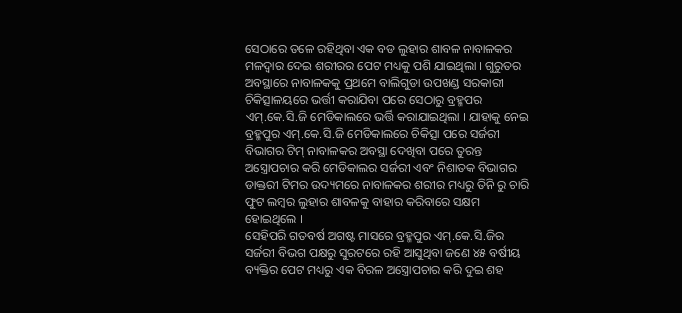ସେଠାରେ ତଳେ ରହିଥିବା ଏକ ବଡ ଲୁହାର ଶାବଳ ନାବାଳକର ମଳଦ୍ୱାର ଦେଇ ଶରୀରର ପେଟ ମଧ୍ୟକୁ ପଶି ଯାଇଥିଲା । ଗୁରୁତର ଅବସ୍ଥାରେ ନାବାଳକକୁ ପ୍ରଥମେ ବାଲିଗୁଡା ଉପଖଣ୍ଡ ସରକାରୀ ଚିକିତ୍ସାଳୟରେ ଭର୍ତ୍ତୀ କରାଯିବା ପରେ ସେଠାରୁ ବ୍ରହ୍ମପର ଏମ୍.କେ.ସି.ଜି ମେଡିକାଲରେ ଭର୍ତ୍ତି କରାଯାଇଥିଲା । ଯାହାକୁ ନେଇ ବ୍ରହ୍ମପୁର ଏମ୍.କେ.ସି.ଜି ମେଡିକାଲରେ ଚିକିତ୍ସା ପରେ ସର୍ଜରୀ ବିଭାଗର ଟିମ୍ ନାବାଳକର ଅବସ୍ଥା ଦେଖିବା ପରେ ତୁରନ୍ତ ଅସ୍ତ୍ରୋପଚାର କରି ମେଡିକାଲର ସର୍ଜରୀ ଏବଂ ନିଶାତକ ବିଭାଗର ଡାକ୍ତରୀ ଟିମର ଉଦ୍ୟମରେ ନାବାଳକର ଶରୀର ମଧ୍ୟରୁ ତିନି ରୁ ଚାରି ଫୁଟ ଲମ୍ୱର ଲୁହାର ଶାବଳକୁ ବାହାର କରିବାରେ ସକ୍ଷମ ହୋଇଥିଲେ ।
ସେହିପରି ଗତବର୍ଷ ଅଗଷ୍ଟ ମାସରେ ବ୍ରହ୍ମପୁର ଏମ୍.କେ.ସି.ଜିର ସର୍ଜରୀ ବିଭଗ ପକ୍ଷରୁ ସୁରଟରେ ରହି ଆସୁଥିବା ଜଣେ ୪୫ ବର୍ଷୀୟ ବ୍ୟକ୍ତିର ପେଟ ମଧ୍ୟରୁ ଏକ ବିରଳ ଅସ୍ତ୍ରୋପଚାର କରି ଦୁଇ ଶହ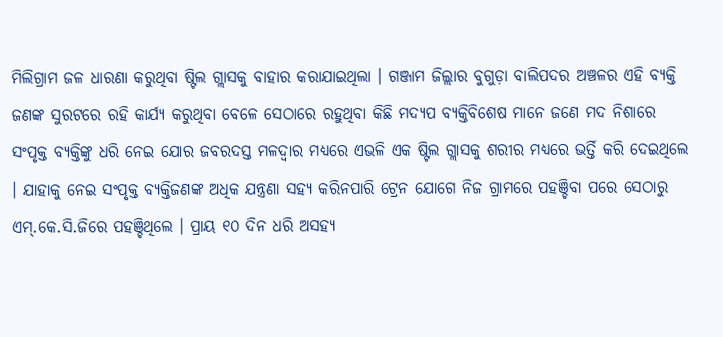ମିଲିଗ୍ରାମ ଜଳ ଧାରଣା କରୁଥିବା ଷ୍ଟିଲ ଗ୍ଲାସକୁ ବାହାର କରାଯାଇଥିଲା । ଗଞ୍ଜାମ ଜିଲ୍ଲାର ବୁଗୁଡ଼ା ବାଲିପଦର ଅଞ୍ଚଳର ଏହି ବ୍ୟକ୍ତି ଜଣଙ୍କ ସୁରଟରେ ରହି କାର୍ଯ୍ୟ କରୁଥିବା ବେଳେ ସେଠାରେ ରହୁଥିବା କିଛି ମଦ୍ୟପ ବ୍ୟକ୍ତିବିଶେଷ ମାନେ ଜଣେ ମଦ ନିଶାରେ ସଂପୃକ୍ତ ବ୍ୟକ୍ତିଙ୍କୁ ଧରି ନେଇ ଯୋର ଜବରଦସ୍ତ ମଳଦ୍ବାର ମଧ୍ୟରେ ଏଭଳି ଏକ ଷ୍ଟିଲ ଗ୍ଲାସକୁ ଶରୀର ମଧ୍ୟରେ ଭର୍ତ୍ତି କରି ଦେଇଥିଲେ । ଯାହାକୁ ନେଇ ସଂପୃକ୍ତ ବ୍ୟକ୍ତିଜଣଙ୍କ ଅଧିକ ଯନ୍ତ୍ରଣା ସହ୍ୟ କରିନପାରି ଟ୍ରେନ ଯୋଗେ ନିଜ ଗ୍ରାମରେ ପହଞ୍ଚିବା ପରେ ସେଠାରୁ ଏମ୍.କେ.ସି.ଜିରେ ପହଞ୍ଚିଥିଲେ । ପ୍ରାୟ ୧୦ ଦିନ ଧରି ଅସହ୍ୟ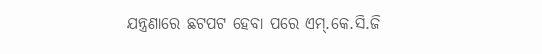ଯନ୍ତ୍ରଣାରେ ଛଟପଟ ହେବା ପରେ ଏମ୍.କେ.ସି.ଜି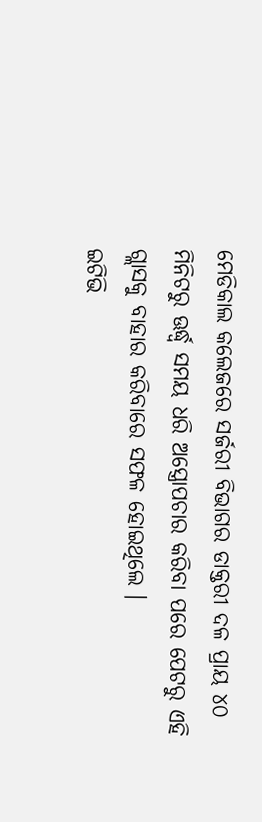ମେଡିକାଲ କଲେଜରେ ସର୍ଜରୀ ବିଭାଗର ଡାକ୍ତରୀ ଦଳ ପ୍ରାୟ ୪୦ ମିନିଟରୁ ଊର୍ଦ୍ଧ୍ୱ ସମୟ ଧରି ଅସ୍ତ୍ରୋପଚାର କରିବା ପରେ ପେଟରୁ ଏହି ଗ୍ଲାସକୁ ବାହାର କରିବାରେ ସଫଳ ହୋଇଥିଲେ ।
ଇଟିଭି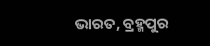ଭାରତ, ବ୍ରହ୍ମପୁର